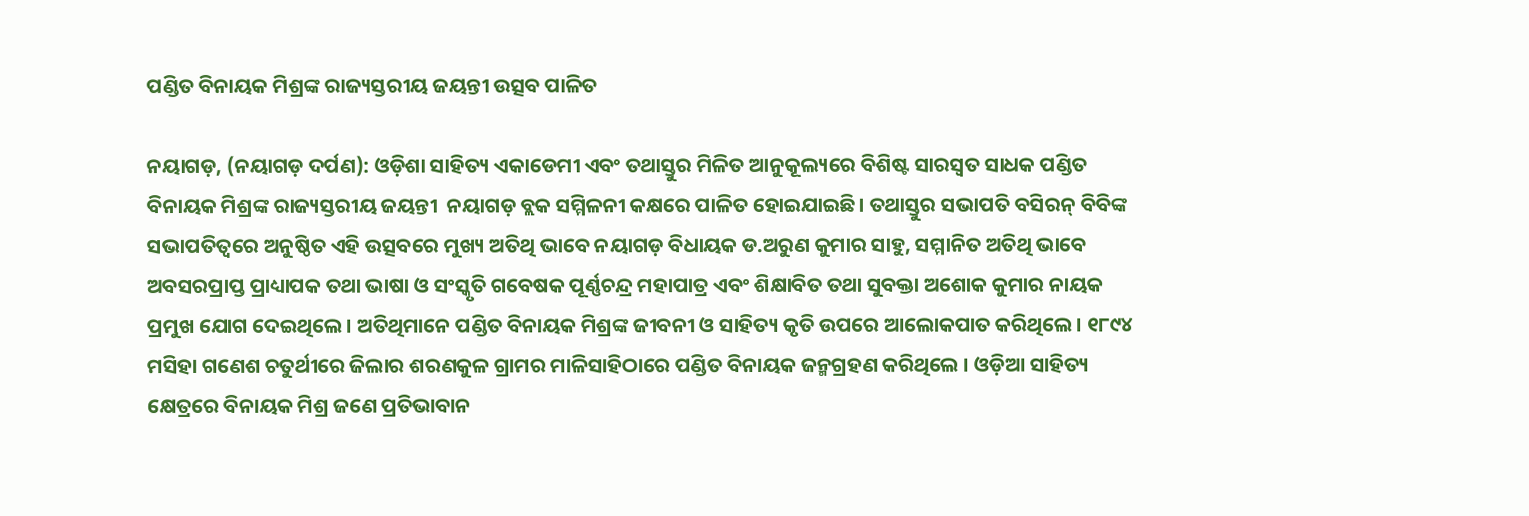ପଣ୍ଡିତ ବିନାୟକ ମିଶ୍ରଙ୍କ ରାଜ୍ୟସ୍ତରୀୟ ଜୟନ୍ତୀ ଉତ୍ସବ ପାଳିତ

ନୟାଗଡ଼, (ନୟାଗଡ଼ ଦର୍ପଣ): ଓଡ଼ିଶା ସାହିତ୍ୟ ଏକାଡେମୀ ଏବଂ ତଥାସ୍ତୁର ମିଳିତ ଆନୁକୂଲ୍ୟରେ ବିଶିଷ୍ଟ ସାରସ୍ବତ ସାଧକ ପଣ୍ଡିତ ବିନାୟକ ମିଶ୍ରଙ୍କ ରାଜ୍ୟସ୍ତରୀୟ ଜୟନ୍ତୀ  ନୟାଗଡ଼ ବ୍ଲକ ସମ୍ମିଳନୀ କକ୍ଷରେ ପାଳିତ ହୋଇଯାଇଛି। ତଥାସ୍ତୁର ସଭାପତି ବସିରନ୍‌ ବିବିଙ୍କ ସଭାପତିତ୍ୱରେ ଅନୁଷ୍ଠିତ ଏହି ଉତ୍ସବରେ ମୁଖ୍ୟ ଅତିଥି ଭାବେ ନୟାଗଡ଼ ବିଧାୟକ ଡ.ଅରୁଣ କୁମାର ସାହୁ, ସମ୍ମାନିତ ଅତିଥି ଭାବେ ଅବସରପ୍ରାପ୍ତ ପ୍ରାଧ୍ୟାପକ ତଥା ଭାଷା ଓ ସଂସ୍କୃତି ଗବେଷକ ପୂର୍ଣ୍ଣଚନ୍ଦ୍ର ମହାପାତ୍ର ଏବଂ ଶିକ୍ଷାବିତ ତଥା ସୁବକ୍ତା ଅଶୋକ କୁମାର ନାୟକ  ପ୍ରମୁଖ ଯୋଗ ଦେଇଥିଲେ। ଅତିଥିମାନେ ପଣ୍ଡିତ ବିନାୟକ ମିଶ୍ରଙ୍କ ଜୀବନୀ ଓ ସାହିତ୍ୟ କୃତି ଉପରେ ଆଲୋକପାତ କରିଥିଲେ। ୧୮୯୪ ମସିହା ଗଣେଶ ଚତୁର୍ଥୀରେ ଜିଲାର ଶରଣକୁଳ ଗ୍ରାମର ମାଳିସାହିଠାରେ ପଣ୍ଡିତ ବିନାୟକ ଜନ୍ମଗ୍ରହଣ କରିଥିଲେ । ଓଡ଼ିଆ ସାହିତ୍ୟ କ୍ଷେତ୍ରରେ ବିନାୟକ ମିଶ୍ର ଜଣେ ପ୍ରତିଭାବାନ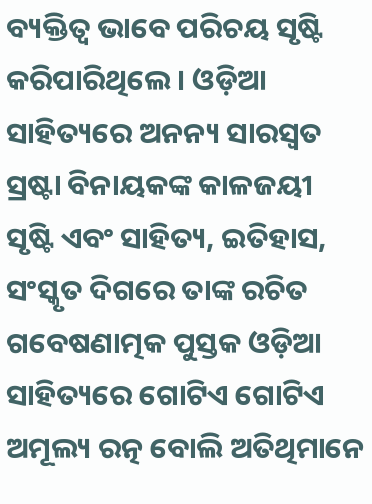ବ୍ୟକ୍ତିତ୍ୱ ଭାବେ ପରିଚୟ ସୃଷ୍ଟି କରିପାରିଥିଲେ । ଓଡ଼ିଆ ସାହିତ୍ୟରେ ଅନନ୍ୟ ସାରସ୍ବତ ସ୍ରଷ୍ଟା ବିନାୟକଙ୍କ କାଳଜୟୀ ସୃଷ୍ଟି ଏବଂ ସାହିତ୍ୟ, ଇତିହାସ, ସଂସ୍କୃତ ଦିଗରେ ତାଙ୍କ ରଚିତ ଗବେଷଣାତ୍ମକ ପୁସ୍ତକ ଓଡ଼ିଆ ସାହିତ୍ୟରେ ଗୋଟିଏ ଗୋଟିଏ ଅମୂଲ୍ୟ ରତ୍ନ ବୋଲି ଅତିଥିମାନେ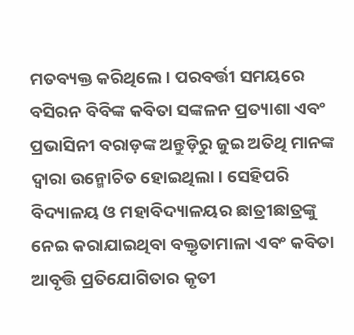ମତବ୍ୟକ୍ତ କରିଥିଲେ। ପରବର୍ତ୍ତୀ ସମୟରେ ବସିରନ ବିବିଙ୍କ କବିତା ସଙ୍କଳନ ପ୍ରତ୍ୟାଶା ଏବଂ ପ୍ରଭାସିନୀ ବରାଡ଼ଙ୍କ ଅନ୍ତୁଡ଼ିରୁ ଜୁଇ ଅତିଥି ମାନଙ୍କ ଦ୍ଵାରା ଉନ୍ମୋଚିତ ହୋଇଥିଲା। ସେହିପରି ବିଦ୍ୟାଳୟ ଓ ମହାବିଦ୍ୟାଳୟର ଛାତ୍ରୀଛାତ୍ରଙ୍କୁ ନେଇ କରାଯାଇଥିବା ବକ୍ତୃତାମାଳା ଏବଂ କବିତା ଆବୃତ୍ତି ପ୍ରତିଯୋଗିତାର କୃତୀ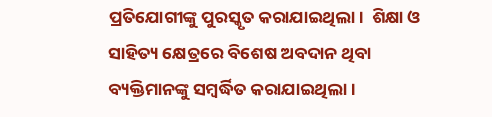ପ୍ରତିଯୋଗୀଙ୍କୁ ପୁରସ୍କୃତ କରାଯାଇଥିଲା।  ଶିକ୍ଷା ଓ ସାହିତ୍ୟ କ୍ଷେତ୍ରରେ ବିଶେଷ ଅବଦାନ ଥିବା ବ୍ୟକ୍ତିମାନଙ୍କୁ ସମ୍ବର୍ଦ୍ଧିତ କରାଯାଇଥିଲା।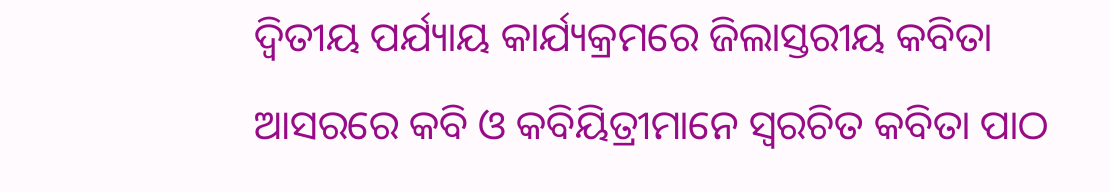ଦ୍ୱିତୀୟ ପର୍ଯ୍ୟାୟ କାର୍ଯ୍ୟକ୍ରମରେ ଜିଲାସ୍ତରୀୟ କବିତା ଆସରରେ କବି ଓ କବିୟିତ୍ରୀମାନେ ସ୍ବରଚିତ କବିତା ପାଠ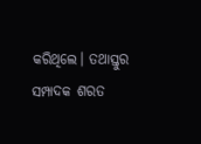କରିଥିଲେ। ତଥାସ୍ତୁର ସମ୍ପାଦକ ଶରତ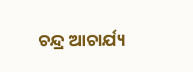ଚନ୍ଦ୍ର ଆଚାର୍ଯ୍ୟ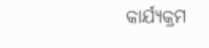କାର୍ଯ୍ୟକ୍ରମ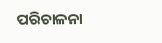ପରିଚାଳନା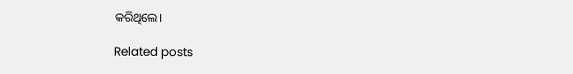କରିଥିଲେ।

Related posts